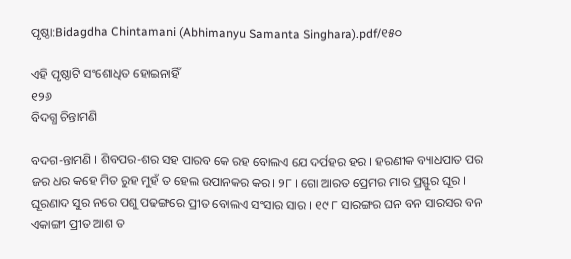ପୃଷ୍ଠା:Bidagdha Chintamani (Abhimanyu Samanta Singhara).pdf/୧୫୦

ଏହି ପୃଷ୍ଠାଟି ସଂଶୋଧିତ ହୋଇନାହିଁ
୧୨୬
ବିଦଗ୍ଧ ଚିନ୍ତାମଣି

ବଦଗ-ନ୍ତାମଣି । ଶିବପର-ଶର ସହ ପାରବ କେ ରହ ବୋଲଏ ଯେ ଦର୍ପହର ହର । ହରଣୀକ ବ୍ୟାଧପାତ ପର ଜର ଧର କହେ ମିତ ରୁହ ମୁହଁ ତ ହେଲ ଉପାନକର କର। ୨୮ । ଗୋ ଆରତ ପ୍ରେମର ମାର ପ୍ରସ୍ଫୁର ଘୂର । ଘୂରଣାଦ ସୁର ନରେ ପଶୁ ପଢଙ୍ଗରେ ପ୍ରୀତ ବୋଲଏ ସଂସାର ସାର । ୧୯ ୮ ସାରଙ୍ଗର ଘନ ବନ ସାରସର ବନ ଏକାଙ୍ଗୀ ପ୍ରୀତ ଆଶ ତ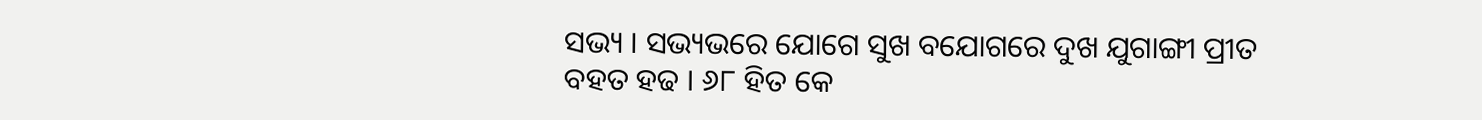ସଭ୍ୟ । ସଭ୍ୟଭରେ ଯୋଗେ ସୁଖ ବଯୋଗରେ ଦୁଖ ଯୁଗାଙ୍ଗୀ ପ୍ରୀତ ବହତ ହଢ । ୬୮ ହିତ କେ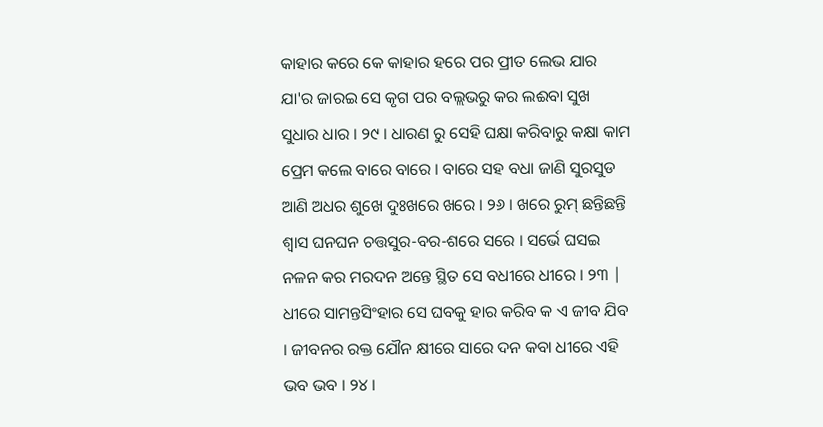କାହାର କରେ କେ କାହାର ହରେ ପର ପ୍ରୀତ ଲେଭ ଯାର ଯା'ର ଜାରଇ ସେ କୃଗ ପର ବଲ୍ଲଭରୁ କର ଲଈବା ସୁଖ ସୁଧାର ଧାର । ୨୯ । ଧାରଣ ରୁ ସେହି ଘକ୍ଷା କରିବାରୁ କକ୍ଷା କାମ ପ୍ରେମ କଲେ ବାରେ ବାରେ । ବାରେ ସହ ବଧା ଜାଣି ସୁରସୁଡ ଆଣି ଅଧର ଶୁଖେ ଦୁଃଖରେ ଖରେ । ୨୬ । ଖରେ ରୁମ୍ ଛନ୍ତିଛନ୍ତି ଶ୍ବାସ ଘନଘନ ଚତ୍ତସୁର-ବର-ଶରେ ସରେ । ସର୍ଭେ ଘସଇ ନଳନ କର ମରଦନ ଅନ୍ତେ ସ୍ଥିତ ସେ ବଧୀରେ ଧୀରେ । ୨୩ | ଧୀରେ ସାମନ୍ତସିଂହାର ସେ ଘବକୁ ହାର କରିବ କ ଏ ଜୀବ ଯିବ । ଜୀବନର ରକ୍ତ ଯୌନ କ୍ଷୀରେ ସାରେ ଦନ କବା ଧୀରେ ଏହି ଭବ ଭବ । ୨୪ ।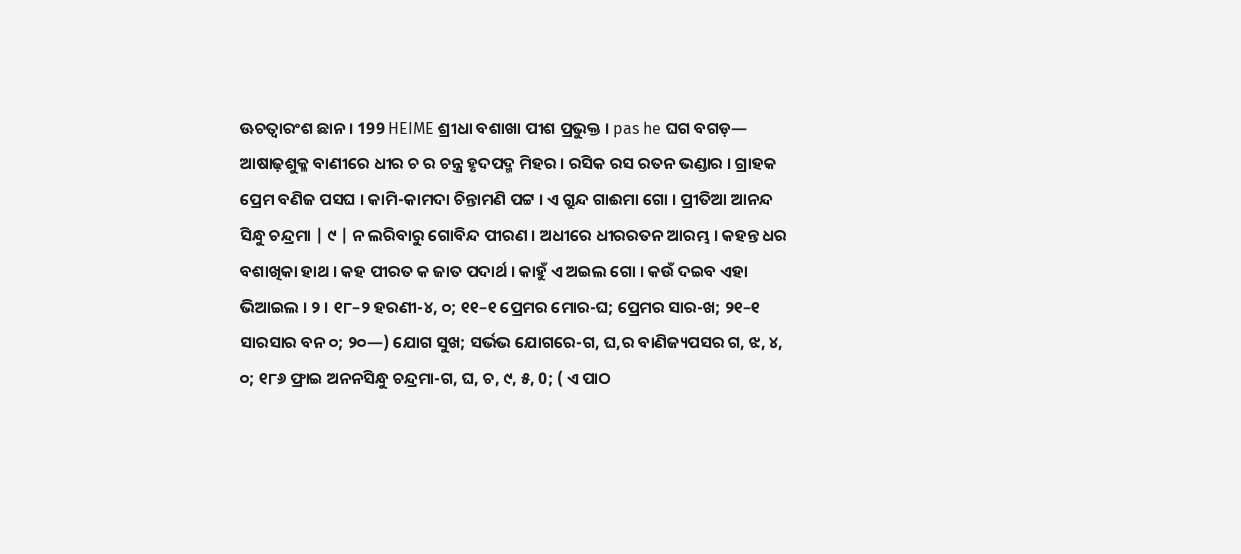ଊଚତ୍ବାରଂଶ ଛାନ । 199 HEIME ଶ୍ରୀଧା ବଶାଖା ପୀଶ ପ୍ରଭୁକ୍ତ । pas he ଘଗ ବଗଡ଼— ଆଷାଢ଼ଶୁକ୍ଳ ବାଣୀରେ ଧୀର ଚ ର ଚନ୍ତ୍ର ହୃଦପଦ୍ମ ମିହର । ରସିକ ରସ ରତନ ଭଣ୍ଡାର । ଗ୍ରାହକ ପ୍ରେମ ବଣିଜ ପସଘ । କାମି-କାମଦା ଚିନ୍ତାମଣି ପଟ୍ଟ । ଏ ଗ୍ରୁନ୍ଦ ଗାଈମା ଗୋ । ପ୍ରୀତିଆ ଆନନ୍ଦ ସିନ୍ଧୁ ଚନ୍ଦ୍ରମା | ୯ | ନ ଲରିବାରୁ ଗୋବିନ୍ଦ ପୀରଣ । ଅଧୀରେ ଧୀରରତନ ଆରମ୍ଭ । କହନ୍ତ ଧର ବଶାଖିକା ହାଥ । କହ ପୀରତ କ ଜାତ ପଦାର୍ଥ । କାହୁଁ ଏ ଅଇଲ ଗୋ । କଉଁ ଦଇବ ଏହା ଭିଆଇଲ । ୨ । ୧୮–୨ ହରଣୀ-୪, ୦; ୧୧–୧ ପ୍ରେମର ମୋର-ଘ; ପ୍ରେମର ସାର-ଖ; ୨୧–୧ ସାରସାର ବନ ୦; ୨୦—) ଯୋଗ ସୁଖ; ସର୍ଭଭ ଯୋଗରେ-ଗ, ଘ,ର ବାଣିଜ୍ୟପସର ଗ, ଝ, ୪, ୦; ୧୮୬ ଫ୍ରାଇ ଅନନସିନ୍ଧୁ ଚନ୍ଦ୍ରମା-ଗ, ଘ, ଚ, ୯, ୫, 0; ( ଏ ପାଠ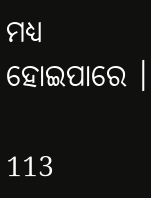ମଧ୍ୟ ହୋଇପାରେ ।

113